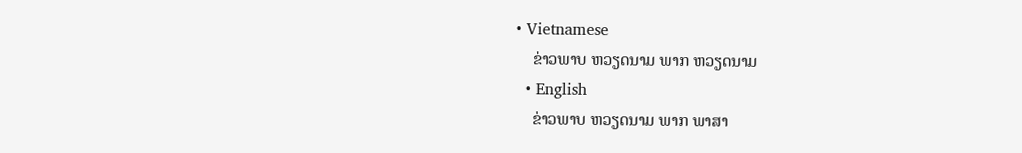• Vietnamese
    ຂ່າວພາບ ຫວຽດນາມ ພາກ ຫວຽດນາມ
  • English
    ຂ່າວພາບ ຫວຽດນາມ ພາກ ພາສາ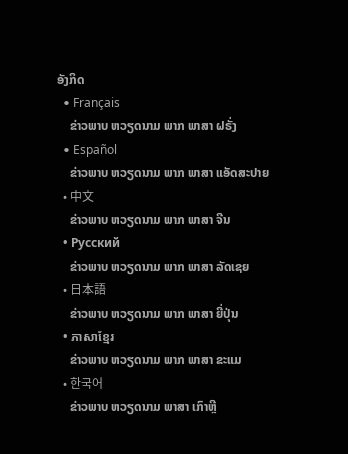ອັງກິດ
  • Français
    ຂ່າວພາບ ຫວຽດນາມ ພາກ ພາສາ ຝຣັ່ງ
  • Español
    ຂ່າວພາບ ຫວຽດນາມ ພາກ ພາສາ ແອັດສະປາຍ
  • 中文
    ຂ່າວພາບ ຫວຽດນາມ ພາກ ພາສາ ຈີນ
  • Русский
    ຂ່າວພາບ ຫວຽດນາມ ພາກ ພາສາ ລັດເຊຍ
  • 日本語
    ຂ່າວພາບ ຫວຽດນາມ ພາກ ພາສາ ຍີ່ປຸ່ນ
  • ភាសាខ្មែរ
    ຂ່າວພາບ ຫວຽດນາມ ພາກ ພາສາ ຂະແມ
  • 한국어
    ຂ່າວພາບ ຫວຽດນາມ ພາສາ ເກົາຫຼີ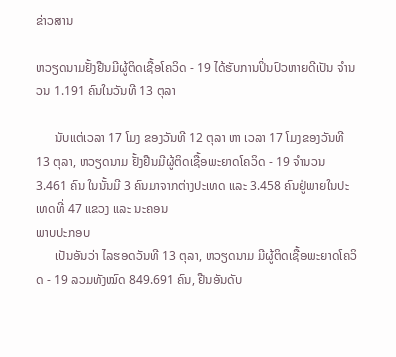ຂ່າວສານ

ຫວຽດນາມຢັ້ງຢືນມີຜູ້ຕິດເຊື້ອໂຄວິດ - 19 ໄດ້ຮັບການປິ່ນປົວຫາຍດີເປັນ ຈຳນວນ 1.191 ຄົນໃນວັນທີ 13 ຕຸລາ

      ນັບແຕ່ເວລາ 17 ໂມງ ຂອງວັນທີ 12 ຕຸລາ ຫາ ເວລາ 17 ໂມງຂອງວັນທີ 13 ຕຸລາ, ຫວຽດນາມ ຢັ້ງຢືນມີຜູ້ຕິດເຊື້ອພະຍາດໂຄວິດ - 19 ຈຳນວນ 3.461 ຄົນ ໃນນັ້ນມີ 3 ຄົນມາຈາກຕ່າງປະເທດ ແລະ 3.458 ຄົນຢູ່ພາຍໃນປະເທດທີ່ 47 ແຂວງ ແລະ ນະຄອນ
ພາບປະກອບ
      ເປັນອັນວ່າ ໄລຮອດວັນທີ 13 ຕຸລາ, ຫວຽດນາມ ມີຜູ້ຕິດເຊື້ອພະຍາດໂຄວິດ - 19 ລວມທັງໝົດ 849.691 ຄົນ, ຢືນອັນດັບ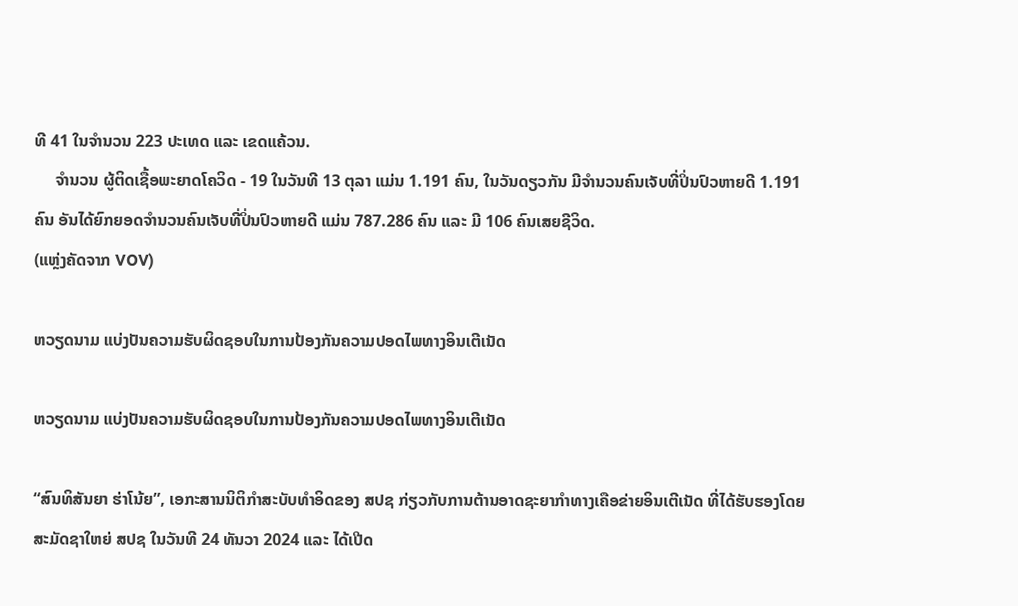ທີ 41 ໃນຈຳນວນ 223 ປະເທດ ແລະ ເຂດແຄ້ວນ.
     ຈຳນວນ ຜູ້ຕິດເຊື້ອພະຍາດໂຄວິດ - 19 ໃນວັນທີ 13 ຕຸລາ ແມ່ນ 1.191 ຄົນ, ໃນວັນດຽວກັນ ມີຈຳນວນຄົນເຈັບທີ່ປິ່ນປົວຫາຍດີ 1.191 ຄົນ ອັນໄດ້ຍົກຍອດຈຳນວນຄົນເຈັບທີ່ປິ່ນປົວຫາຍດີ ແມ່ນ 787.286 ຄົນ ແລະ ມີ 106 ຄົນເສຍຊີວິດ.
(ແຫຼ່ງຄັດຈາກ VOV)

ຫວຽດນາມ ແບ່ງປັນຄວາມຮັບຜິດຊອບໃນການປ້ອງກັນຄວາມປອດໄພທາງອິນເຕີເນັດ

ຫວຽດນາມ ແບ່ງປັນຄວາມຮັບຜິດຊອບໃນການປ້ອງກັນຄວາມປອດໄພທາງອິນເຕີເນັດ

“ສົນທິສັນຍາ ຮ່າໂນ້ຍ”, ເອກະສານນິຕິກຳສະບັບທຳອິດຂອງ ສປຊ ກ່ຽວກັບການຕ້ານອາດຊະຍາກຳທາງເຄືອຂ່າຍອິນເຕີເນັດ ທີ່ໄດ້ຮັບຮອງໂດຍສະມັດຊາໃຫຍ່ ສປຊ ໃນວັນທີ 24 ທັນວາ 2024 ແລະ ໄດ້ເປີດ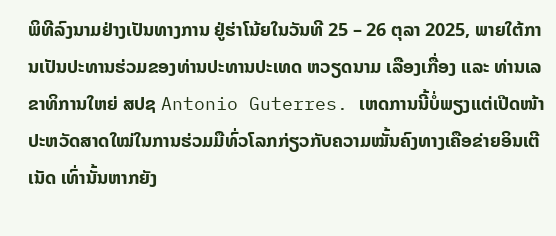ພິທີລົງນາມຢ່າງເປັນທາງການ ຢູ່ຮ່າໂນ້ຍໃນວັນທີ 25 – 26 ຕຸລາ 2025, ພາຍໃຕ້ການເປັນປະທານຮ່ວມຂອງທ່ານປະທານປະເທດ ຫວຽດນາມ ເລືອງເກື່ອງ ແລະ ທ່ານເລຂາທິການໃຫຍ່ ສປຊ Antonio Guterres. ເຫດການນີ້ບໍ່ພຽງແຕ່ເປີດໜ້າປະຫວັດສາດໃໝ່ໃນການຮ່ວມມືທົ່ວໂລກກ່ຽວກັບຄວາມໝັ້ນຄົງທາງເຄືອຂ່າຍອິນເຕີເນັດ ເທົ່ານັ້ນຫາກຍັງ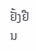ຢັ້ງຢືນ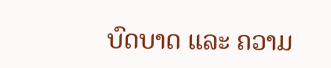ບົດບາດ ແລະ ຄວາມ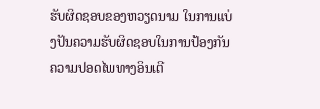ຮັບຜິດຊອບຂອງຫວຽດນາມ ໃນການແບ່ງປັນຄວາມຮັບຜິດຊອບໃນການປ້ອງກັນຄວາມປອດໄພທາງອິນເຕີ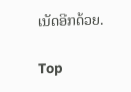ເນັດອີກດ້ວຍ.

Top